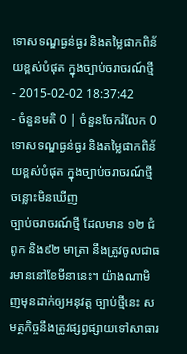ទោសទណ្ឌធ្ងន់ធ្ងរ និងតម្លៃផាកពិន័យខ្ពស់បំផុត ក្នុងច្បាប់ចរាចរណ៍ថ្មី
- 2015-02-02 18:37:42
- ចំនួនមតិ 0 | ចំនួនចែករំលែក 0
ទោសទណ្ឌធ្ងន់ធ្ងរ និងតម្លៃផាកពិន័យខ្ពស់បំផុត ក្នុងច្បាប់ចរាចរណ៍ថ្មី
ចន្លោះមិនឃើញ
ច្បាប់ចរាចរណ៍ថ្មី ដែលមាន ១២ ជំពូក និង៩២ មាត្រា នឹងត្រូវចូលជាធរមាននៅខែមីនានេះ។ យ៉ាងណាមិញមុនដាក់ឲ្យអនុវត្ត ច្បាប់ថ្មីនេះ សមត្ថកិច្ចនឹងត្រូវផ្សព្វផ្សាយទៅសាធារ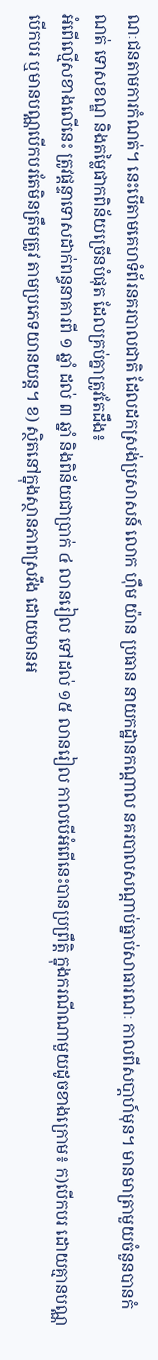ណៈជនតាមការកំណត់។ នេះបើតាមគេហទំព័រនគរបាលជាតិ ដែលដកស្រង់ប្រសាសន៍ លោក ហ៊ឹម យ៉ាន ប្រធាន នាយកដ្ឋានកណ្តាល នគរបាលសណ្ដាប់ធ្នាប់សាធារណៈ កាលពីសបា្តហ៍មុន។ មានមាត្រាមួយចំនួនបានកំណត់ ទោសខណ្ឌ និងតម្លៃផាកពិន័យច្រើនបំផុត ដែលគ្រប់គ្នាត្រូវតែដឹង៖
អំពើល្មើសខាងលើនេះ ត្រូវផ្ដន្ទាទោសដាក់ពន្ធនាគារពី ១ ឆ្នាំ ដល់ ៣ ឆ្នាំ និងពិន័យជាប្រាក់ ៤ លានរៀល ទៅដល់ ១៥ លានរៀល កាលបើអំពើនេះបានប្រព្រឹត្តិ ក្នុងករណីណាមួយដូចខាងក្រោម៖ ក)បើកបរ ដោយគ្មានបណ្ណបើកបរ ឬមានបណ្ណបើកបរតែមិនត្រឹមត្រូវ តាមប្រភេទយានយន្ត។ ខ) ស្ថិតនៅក្នុងស្ថានភាពស្រវឹង ដោយមានអ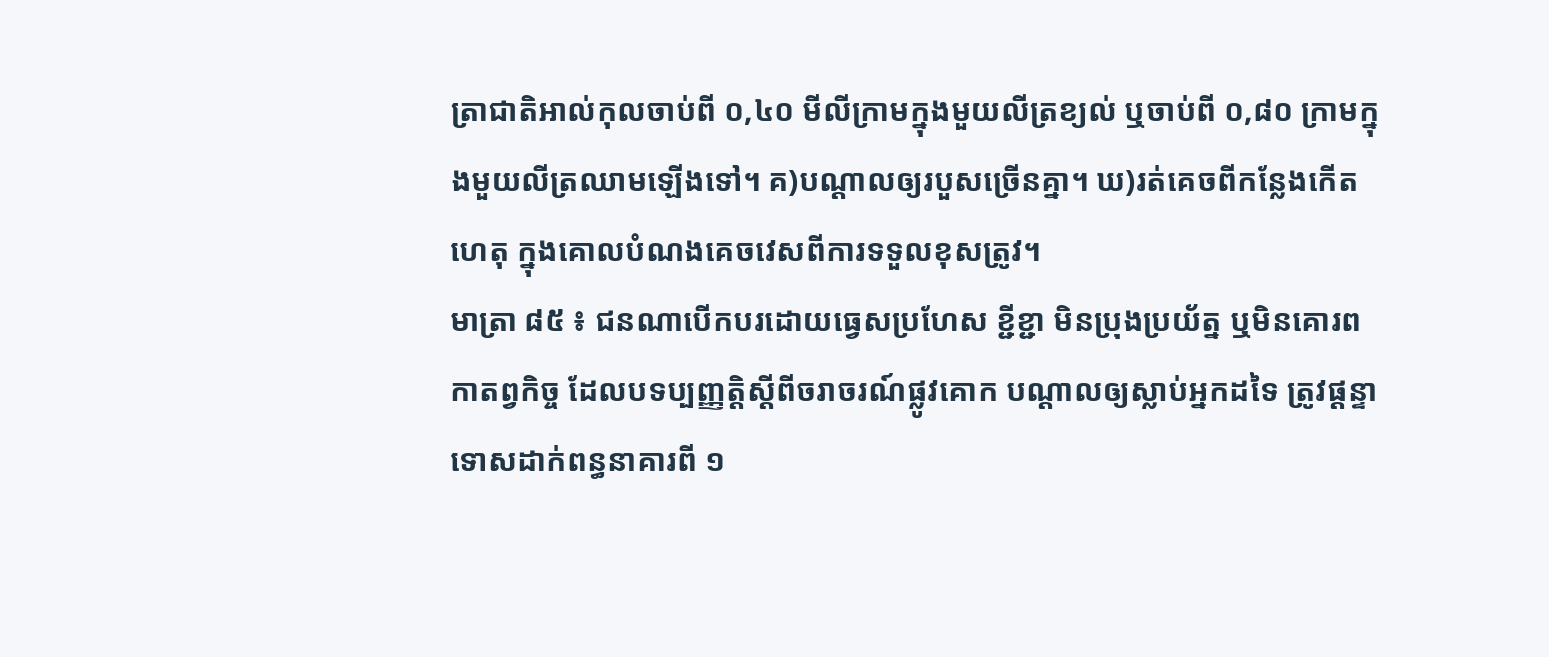ត្រាជាតិអាល់កុលចាប់ពី ០,៤០ មីលីក្រាមក្នុងមួយលីត្រខ្យល់ ឬចាប់ពី ០,៨០ ក្រាមក្នុងមួយលីត្រឈាមឡើងទៅ។ គ)បណ្តាលឲ្យរបួសច្រើនគ្នា។ ឃ)រត់គេចពីកន្លែងកើតហេតុ ក្នុងគោលបំណងគេចវេសពីការទទួលខុសត្រូវ។
មាត្រា ៨៥ ៖ ជនណាបើកបរដោយធ្វេសប្រហែស ខ្ជីខ្ជា មិនប្រុងប្រយ័ត្ន ឬមិនគោរពកាតព្វកិច្ច ដែលបទប្បញ្ញត្តិស្តីពីចរាចរណ៍ផ្លូវគោក បណ្តាលឲ្យស្លាប់អ្នកដទៃ ត្រូវផ្ដន្ទាទោសដាក់ពន្ធនាគារពី ១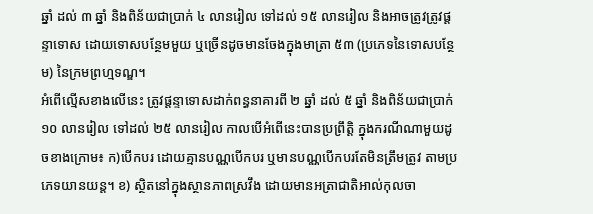ឆ្នាំ ដល់ ៣ ឆ្នាំ និងពិន័យជាប្រាក់ ៤ លានរៀល ទៅដល់ ១៥ លានរៀល និងអាចត្រូវត្រូវផ្ដន្ទាទោស ដោយទោសបន្ថែមមួយ ឬច្រើនដូចមានចែងក្នុងមាត្រា ៥៣ (ប្រភេទនៃទោសបន្ថែម) នៃក្រមព្រហ្មទណ្ឌ។
អំពើល្មើសខាងលើនេះ ត្រូវផ្ដន្ទាទោសដាក់ពន្ធនាគារពី ២ ឆ្នាំ ដល់ ៥ ឆ្នាំ និងពិន័យជាប្រាក់ ១០ លានរៀល ទៅដល់ ២៥ លានរៀល កាលបើអំពើនេះបានប្រព្រឹត្តិ ក្នុងករណីណាមួយដូចខាងក្រោម៖ ក)បើកបរ ដោយគ្មានបណ្ណបើកបរ ឬមានបណ្ណបើកបរតែមិនត្រឹមត្រូវ តាមប្រភេទយានយន្ត។ ខ) ស្ថិតនៅក្នុងស្ថានភាពស្រវឹង ដោយមានអត្រាជាតិអាល់កុលចា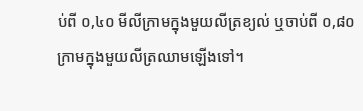ប់ពី ០,៤០ មីលីក្រាមក្នុងមួយលីត្រខ្យល់ ឬចាប់ពី ០,៨០ ក្រាមក្នុងមួយលីត្រឈាមឡើងទៅ។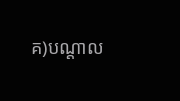គ)បណ្តាល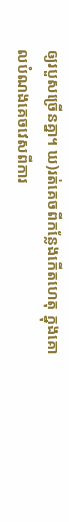ឲ្យរបួសច្រើនគ្នា។ ឃ)រត់គេចពីកន្លែងកើតហេតុ ក្នុងគោលបំណងគេចវេសពីការ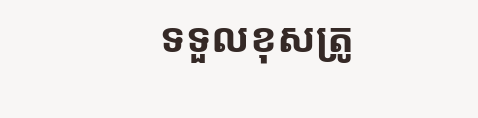ទទួលខុសត្រូ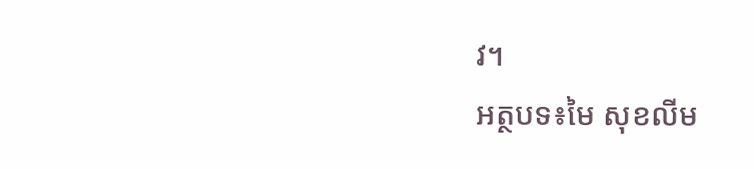វ។
អត្ថបទ៖មៃ សុខលីម